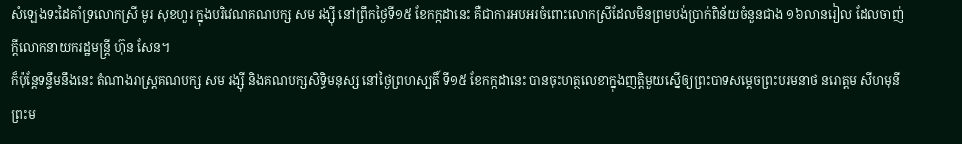សំឡេងទះដៃគាំទ្រលោកស្រី មូរ សុខហួរ ក្នុងបរិវេណគណបក្ស សម រង្ស៊ី នៅព្រឹកថ្ងៃទី១៥ ខែកក្កដានេះ គឺជាការអបអរចំពោះលោកស្រីដែលមិនព្រមបង់ប្រាក់ពិន័យចំនួនជាង ១៦លានរៀល ដែលចាញ់ក្ដីលោកនាយករដ្ឋមន្ត្រី ហ៊ុន សែន។
ក៏ប៉ុន្តែទន្ទឹមនឹងនេះ តំណាងរាស្ត្រគណបក្ស សម រង្ស៊ី និងគណបក្សសិទ្ធិមនុស្ស នៅថ្ងៃព្រហស្បតិ៍ ទី១៥ ខែកក្កដានេះ បានចុះហត្ថលេខាក្នុងញត្តិមួយស្នើឲ្យព្រះបាទសម្ដេចព្រះបរមនាថ នរោត្តម សីហមុនី ព្រះម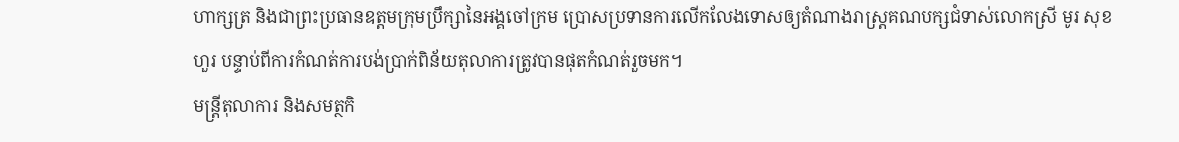ហាក្សត្រ និងជាព្រះប្រធានឧត្ដមក្រុមប្រឹក្សានៃអង្គចៅក្រម ប្រោសប្រទានការលើកលែងទោសឲ្យតំណាងរាស្ត្រគណបក្សជំទាស់លោកស្រី មូរ សុខហួរ បន្ទាប់ពីការកំណត់ការបង់ប្រាក់ពិន័យតុលាការត្រូវបានផុតកំណត់រួចមក។
មន្ត្រីតុលាការ និងសមត្ថកិ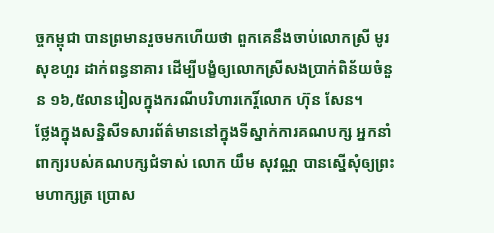ច្ចកម្ពុជា បានព្រមានរួចមកហើយថា ពួកគេនឹងចាប់លោកស្រី មូរ សុខហួរ ដាក់ពន្ធនាគារ ដើម្បីបង្ខំឲ្យលោកស្រីសងប្រាក់ពិន័យចំនួន ១៦,៥លានរៀលក្នុងករណីបរិហារកេរ្តិ៍លោក ហ៊ុន សែន។
ថ្លែងក្នុងសន្និសីទសារព័ត៌មាននៅក្នុងទីស្នាក់ការគណបក្ស អ្នកនាំពាក្យរបស់គណបក្សជំទាស់ លោក យឹម សុវណ្ណ បានស្នើសុំឲ្យព្រះមហាក្សត្រ ប្រោស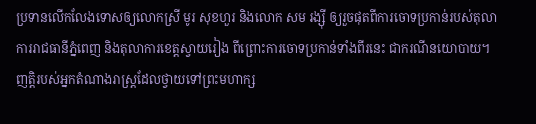ប្រទានលើកលែងទោសឲ្យលោកស្រី មូរ សុខហួរ និងលោក សម រង្ស៊ី ឲ្យរួចផុតពីការចោទប្រកាន់របស់តុលាការរាជធានីភ្នំពេញ និងតុលាការខេត្តស្វាយរៀង ពីព្រោះការចោទប្រកាន់ទាំងពីរនេះ ជាករណីនយោបាយ។
ញត្តិរបស់អ្នកតំណាងរាស្ត្រដែលថ្វាយទៅព្រះមហាក្ស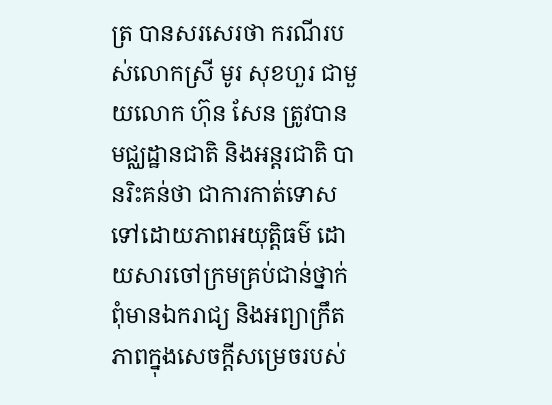ត្រ បានសរសេរថា ករណីរបស់លោកស្រី មូរ សុខហួរ ជាមួយលោក ហ៊ុន សែន ត្រូវបានមជ្ឈដ្ឋានជាតិ និងអន្តរជាតិ បានរិះគន់ថា ជាការកាត់ទោសទៅដោយភាពអយុត្តិធម៌ ដោយសារចៅក្រមគ្រប់ជាន់ថ្នាក់ពុំមានឯករាជ្យ និងអព្យាក្រឹតភាពក្នុងសេចក្ដីសម្រេចរបស់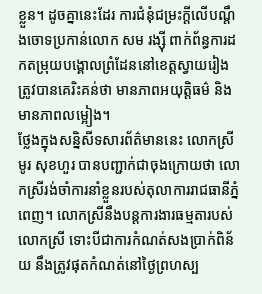ខ្លួន។ ដូចគ្នានេះដែរ ការជំនុំជម្រះក្ដីលើបណ្ដឹងចោទប្រកាន់លោក សម រង្ស៊ី ពាក់ព័ន្ធការដកតម្រុយបង្គោលព្រំដែននៅខេត្តស្វាយរៀង ត្រូវបានគេរិះគន់ថា មានភាពអយុត្តិធម៌ និងមានភាពលម្អៀង។
ថ្លែងក្នុងសន្និសីទសារព័ត៌មាននេះ លោកស្រី មូរ សុខហួរ បានបញ្ជាក់ជាចុងក្រោយថា លោកស្រីរង់ចាំការនាំខ្លួនរបស់តុលាការរាជធានីភ្នំពេញ។ លោកស្រីនឹងបន្តការងារធម្មតារបស់លោកស្រី ទោះបីជាការកំណត់សងប្រាក់ពិន័យ នឹងត្រូវផុតកំណត់នៅថ្ងៃព្រហស្ប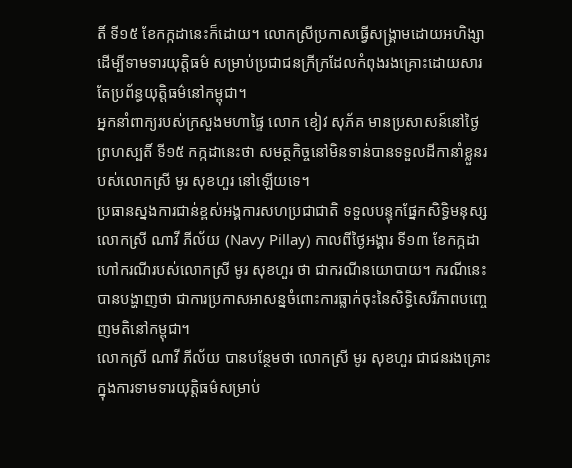តិ៍ ទី១៥ ខែកក្កដានេះក៏ដោយ។ លោកស្រីប្រកាសធ្វើសង្គ្រាមដោយអហិង្សាដើម្បីទាមទារយុត្តិធម៌ សម្រាប់ប្រជាជនក្រីក្រដែលកំពុងរងគ្រោះដោយសារតែប្រព័ន្ធយុត្តិធម៌នៅកម្ពុជា។
អ្នកនាំពាក្យរបស់ក្រសួងមហាផ្ទៃ លោក ខៀវ សុភ័គ មានប្រសាសន៍នៅថ្ងៃព្រហស្បតិ៍ ទី១៥ កក្កដានេះថា សមត្ថកិច្ចនៅមិនទាន់បានទទួលដីកានាំខ្លួនរបស់លោកស្រី មូរ សុខហួរ នៅឡើយទេ។
ប្រធានស្នងការជាន់ខ្ពស់អង្គការសហប្រជាជាតិ ទទួលបន្ទុកផ្នែកសិទ្ធិមនុស្ស លោកស្រី ណាវី ភីល័យ (Navy Pillay) កាលពីថ្ងៃអង្គារ ទី១៣ ខែកក្កដា ហៅករណីរបស់លោកស្រី មូរ សុខហួរ ថា ជាករណីនយោបាយ។ ករណីនេះបានបង្ហាញថា ជាការប្រកាសអាសន្នចំពោះការធ្លាក់ចុះនៃសិទ្ធិសេរីភាពបញ្ចេញមតិនៅកម្ពុជា។
លោកស្រី ណាវី ភីល័យ បានបន្ថែមថា លោកស្រី មូរ សុខហួរ ជាជនរងគ្រោះក្នុងការទាមទារយុត្តិធម៌សម្រាប់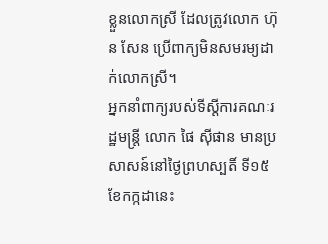ខ្លួនលោកស្រី ដែលត្រូវលោក ហ៊ុន សែន ប្រើពាក្យមិនសមរម្យដាក់លោកស្រី។
អ្នកនាំពាក្យរបស់ទីស្ដីការគណៈរដ្ឋមន្ត្រី លោក ផៃ ស៊ីផាន មានប្រសាសន៍នៅថ្ងៃព្រហស្បតិ៍ ទី១៥ ខែកក្កដានេះ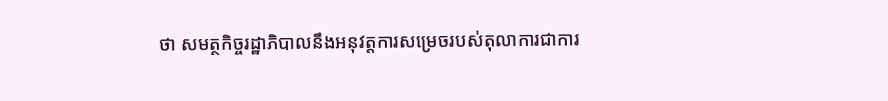ថា សមត្ថកិច្ចរដ្ឋាភិបាលនឹងអនុវត្តការសម្រេចរបស់តុលាការជាការ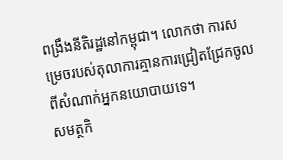ពង្រឹងនីតិរដ្ឋនៅកម្ពុជា។ លោកថា ការសម្រេចរបស់តុលាការគ្មានការជ្រៀតជ្រែកចូលពីសំណាក់អ្នកនយោបាយទេ។
សមត្ថកិ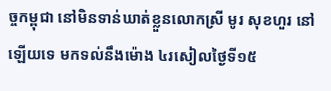ច្ចកម្ពុជា នៅមិនទាន់ឃាត់ខ្លួនលោកស្រី មូរ សុខហួរ នៅឡើយទេ មកទល់នឹងម៉ោង ៤រសៀលថ្ងៃទី១៥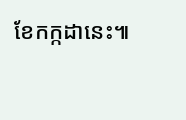ខែកក្កដានេះ៕